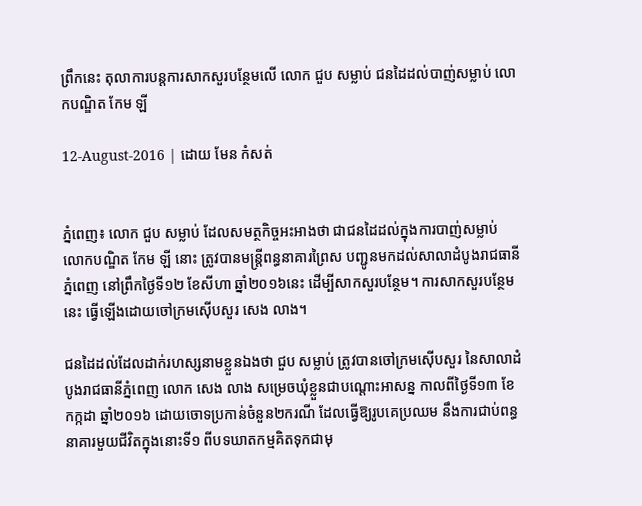ព្រឹកនេះ តុលាការបន្តការសាកសួរបន្ថែមលើ លោក ជួប សម្លាប់ ជនដៃដល់បាញ់សម្លាប់ លោកបណ្ឌិត កែម ឡី

12-August-2016 | ដោយ មែន កំសត់


ភ្នំពេញ៖ លោក ជួប សម្លាប់ ដែលសមត្ថកិច្ចអះអាងថា ជាជនដៃដល់ក្នុងការបាញ់សម្លាប់ លោកបណ្ឌិត កែម ឡី នោះ ត្រូវបានមន្រ្តីពន្ធនាគារព្រៃស បញ្ជូនមកដល់សាលាដំបូងរាជធានីភ្នំពេញ នៅព្រឹកថ្ងៃទី១២ ខែសីហា ឆ្នាំ២០១៦នេះ ដើម្បីសាកសួរបន្ថែម។ ការសាកសួរបន្ថែមនេះ ធ្វើឡើងដោយចៅក្រមស៊ើបសួរ សេង លាង។

ជនដៃដល់ដែលដាក់រហស្សនាមខ្លួនឯងថា ជួប សម្លាប់ ត្រូវបានចៅក្រមស៊ើបសួរ នៃសាលាដំបូងរាជធានីភ្នំពេញ លោក សេង លាង សម្រេចឃុំខ្លួនជាបណ្តោះអាសន្ន កាលពីថ្ងៃទី១៣ ខែកក្កដា ឆ្នាំ២០១៦ ដោយចោទប្រកាន់ចំនួន២ករណី ដែលធ្វើឱ្យរូបគេប្រឈម នឹងការជាប់ពន្ធនាគារមួយជីវិតក្នុងនោះទី១ ពីបទឃាតកម្មគិតទុកជាមុ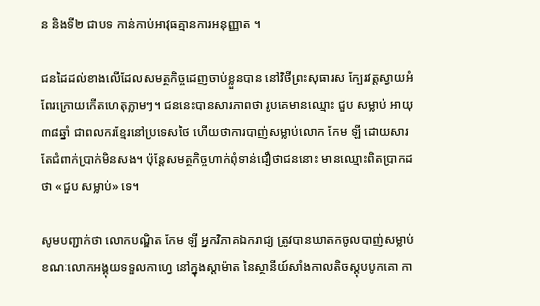ន និងទី២ ជាបទ កាន់កាប់អាវុធគ្មានការអនុញ្ញាត ។

ជនដៃដល់ខាងលើដែលសមត្ថកិច្ចដេញចាប់ខ្លួនបាន នៅវិថីព្រះសុធារស ក្បែរវត្តស្វាយអំពែរក្រោយកើតហេតុភ្លាមៗ។ ជននេះបានសារភាពថា រូបគេមានឈ្មោះ ជួប សម្លាប់ អាយុ៣៨ឆ្នាំ ជាពលករខ្មែរនៅប្រទេសថៃ ហើយថាការបាញ់សម្លាប់លោក កែម ឡី ដោយសារតែជំពាក់ប្រាក់មិនសង។ ប៉ុន្តែសមត្ថកិច្ចហាក់ពុំទាន់ជឿថាជននោះ មានឈ្មោះពិតប្រាកដ ថា «ជួប សម្លាប់» ទេ។

សូមបញ្ជាក់ថា លោកបណ្ឌិត កែម ឡី អ្នកវិភាគឯករាជ្យ ត្រូវបានឃាតកចូលបាញ់សម្លាប់ ខណៈលោកអង្គុយទទួលកាហ្វេ នៅក្នុងស្តាម៉ាត នៃស្ថានីយ៍សាំងកាលតិចស្តុបបូកគោ កា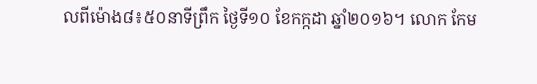លពីម៉ោង៨៖៥០នាទីព្រឹក ថ្ងៃទី១០ ខែកក្កដា ឆ្នាំ២០១៦។ លោក កែម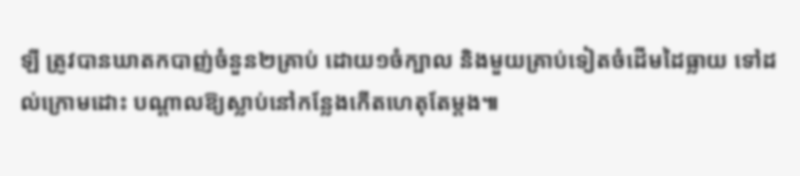ឡី ត្រូវបានឃាតកបាញ់ចំនួន២គ្រាប់ ដោយ១ចំក្បាល និងមួយគ្រាប់ទៀតចំដើមដៃធ្លាយ ទៅដល់ក្រោមដោះ បណ្តាលឱ្យស្លាប់នៅកន្លែងកើតហេតុតែម្តង៕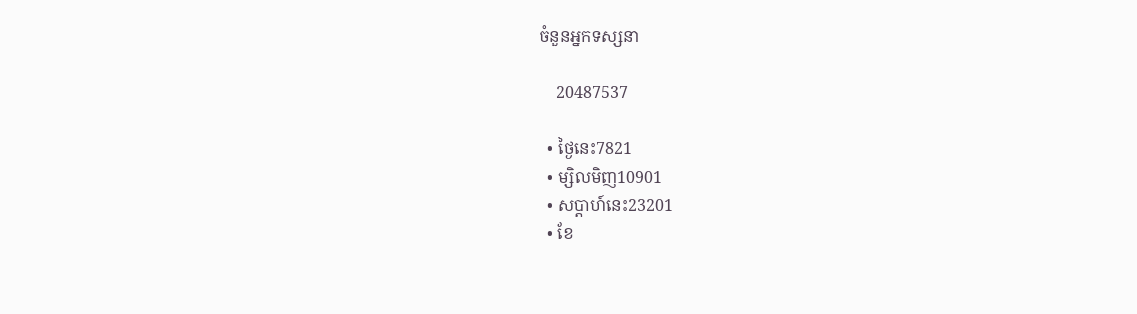ចំនួនអ្នកទស្សនា

    20487537

  • ថ្ងៃនេះ7821
  • ម្សិលមិញ10901
  • សប្តាហ៍នេះ23201
  • ខែ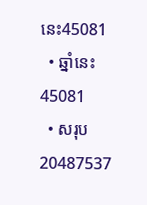នេះ45081
  • ឆ្នាំនេះ45081
  • សរុប20487537